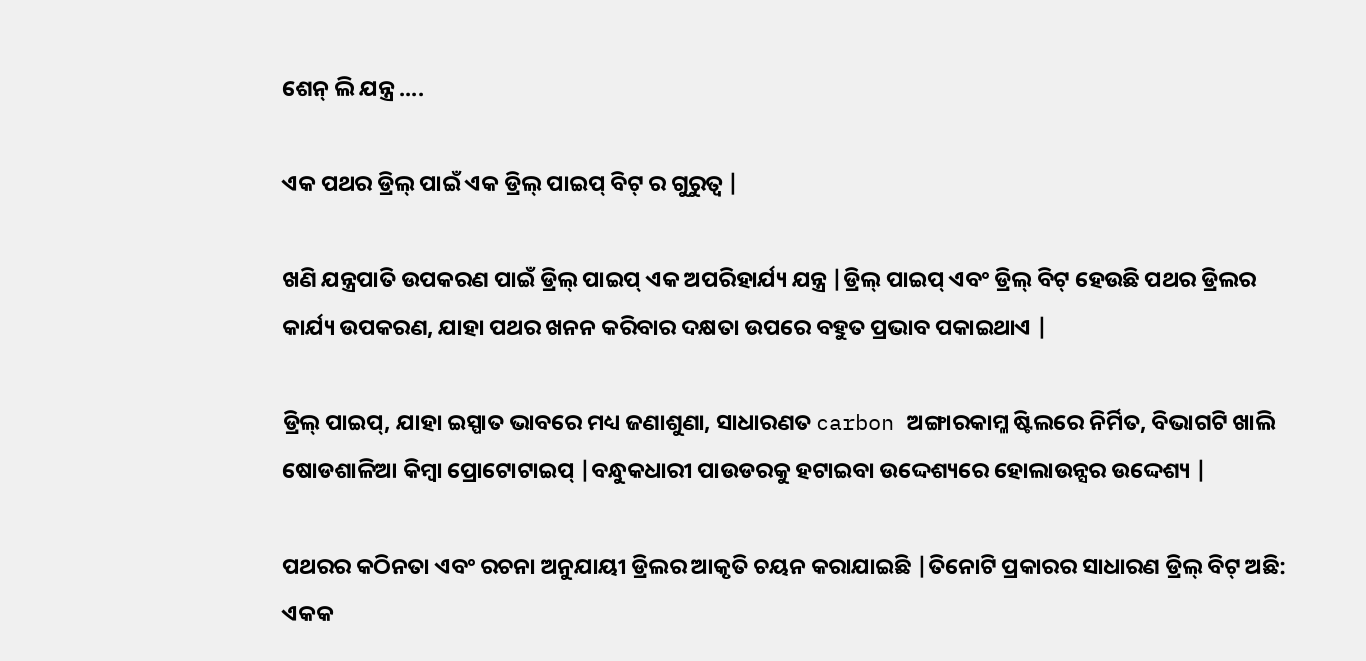ଶେନ୍ ଲି ଯନ୍ତ୍ର ....

ଏକ ପଥର ଡ୍ରିଲ୍ ପାଇଁ ଏକ ଡ୍ରିଲ୍ ପାଇପ୍ ବିଟ୍ ର ଗୁରୁତ୍ୱ |

ଖଣି ଯନ୍ତ୍ରପାତି ଉପକରଣ ପାଇଁ ଡ୍ରିଲ୍ ପାଇପ୍ ଏକ ଅପରିହାର୍ଯ୍ୟ ଯନ୍ତ୍ର |ଡ୍ରିଲ୍ ପାଇପ୍ ଏବଂ ଡ୍ରିଲ୍ ବିଟ୍ ହେଉଛି ପଥର ଡ୍ରିଲର କାର୍ଯ୍ୟ ଉପକରଣ, ଯାହା ପଥର ଖନନ କରିବାର ଦକ୍ଷତା ଉପରେ ବହୁତ ପ୍ରଭାବ ପକାଇଥାଏ |

ଡ୍ରିଲ୍ ପାଇପ୍, ଯାହା ଇସ୍ପାତ ଭାବରେ ମଧ୍ୟ ଜଣାଶୁଣା, ସାଧାରଣତ carbon ଅଙ୍ଗାରକାମ୍ଳ ଷ୍ଟିଲରେ ନିର୍ମିତ, ବିଭାଗଟି ଖାଲି ଷୋଡଶାଳିଆ କିମ୍ବା ପ୍ରୋଟୋଟାଇପ୍ |ବନ୍ଧୁକଧାରୀ ପାଉଡରକୁ ହଟାଇବା ଉଦ୍ଦେଶ୍ୟରେ ହୋଲାଉନ୍ସର ଉଦ୍ଦେଶ୍ୟ |

ପଥରର କଠିନତା ଏବଂ ରଚନା ଅନୁଯାୟୀ ଡ୍ରିଲର ଆକୃତି ଚୟନ କରାଯାଇଛି |ତିନୋଟି ପ୍ରକାରର ସାଧାରଣ ଡ୍ରିଲ୍ ବିଟ୍ ଅଛି: ଏକକ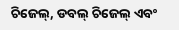ଚିଜେଲ୍, ଡବଲ୍ ଚିଜେଲ୍ ଏବଂ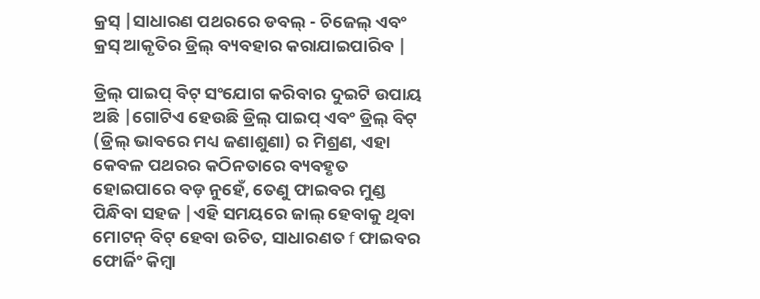କ୍ରସ୍ |ସାଧାରଣ ପଥରରେ ଡବଲ୍ - ଚିଜେଲ୍ ଏବଂ କ୍ରସ୍ ଆକୃତିର ଡ୍ରିଲ୍ ବ୍ୟବହାର କରାଯାଇପାରିବ |

ଡ୍ରିଲ୍ ପାଇପ୍ ବିଟ୍ ସଂଯୋଗ କରିବାର ଦୁଇଟି ଉପାୟ ଅଛି |ଗୋଟିଏ ହେଉଛି ଡ୍ରିଲ୍ ପାଇପ୍ ଏବଂ ଡ୍ରିଲ୍ ବିଟ୍ (ଡ୍ରିଲ୍ ଭାବରେ ମଧ୍ୟ ଜଣାଶୁଣା) ର ମିଶ୍ରଣ, ଏହା କେବଳ ପଥରର କଠିନତାରେ ବ୍ୟବହୃତ ହୋଇପାରେ ବଡ଼ ନୁହେଁ, ତେଣୁ ଫାଇବର ମୁଣ୍ଡ ପିନ୍ଧିବା ସହଜ |ଏହି ସମୟରେ ଜାଲ୍ ହେବାକୁ ଥିବା ମୋଟନ୍ ବିଟ୍ ହେବା ଉଚିତ, ସାଧାରଣତ f ଫାଇବର ଫୋର୍ଜିଂ କିମ୍ବା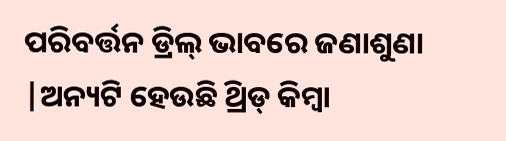ପରିବର୍ତ୍ତନ ଡ୍ରିଲ୍ ଭାବରେ ଜଣାଶୁଣା |ଅନ୍ୟଟି ହେଉଛି ଥ୍ରିଡ୍ କିମ୍ବା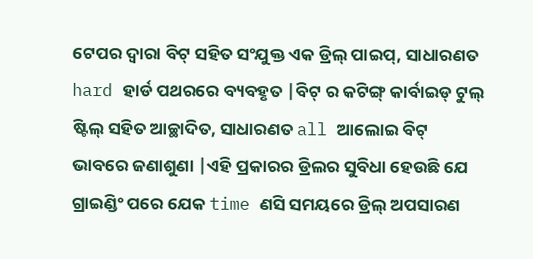ଟେପର ଦ୍ୱାରା ବିଟ୍ ସହିତ ସଂଯୁକ୍ତ ଏକ ଡ୍ରିଲ୍ ପାଇପ୍, ସାଧାରଣତ hard ହାର୍ଡ ପଥରରେ ବ୍ୟବହୃତ |ବିଟ୍ ର କଟିଙ୍ଗ୍ କାର୍ବାଇଡ୍ ଟୁଲ୍ ଷ୍ଟିଲ୍ ସହିତ ଆଚ୍ଛାଦିତ, ସାଧାରଣତ all ଆଲୋଇ ବିଟ୍ ଭାବରେ ଜଣାଶୁଣା |ଏହି ପ୍ରକାରର ଡ୍ରିଲର ସୁବିଧା ହେଉଛି ଯେ ଗ୍ରାଇଣ୍ଡିଂ ପରେ ଯେକ time ଣସି ସମୟରେ ଡ୍ରିଲ୍ ଅପସାରଣ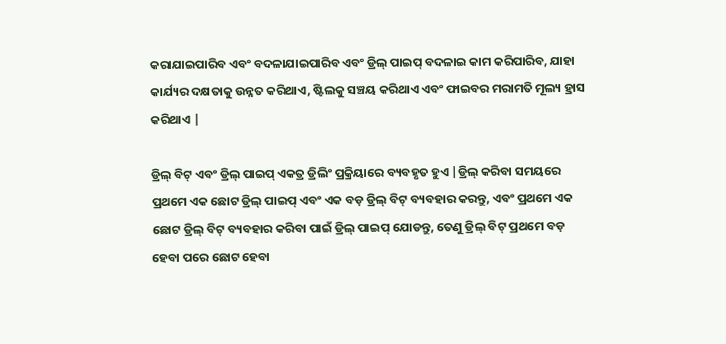କରାଯାଇପାରିବ ଏବଂ ବଦଳାଯାଇପାରିବ ଏବଂ ଡ୍ରିଲ୍ ପାଇପ୍ ବଦଳାଇ କାମ କରିପାରିବ, ଯାହା କାର୍ଯ୍ୟର ଦକ୍ଷତାକୁ ଉନ୍ନତ କରିଥାଏ, ଷ୍ଟିଲକୁ ସଞ୍ଚୟ କରିଥାଏ ଏବଂ ଫାଇବର ମରାମତି ମୂଲ୍ୟ ହ୍ରାସ କରିଥାଏ |

ଡ୍ରିଲ୍ ବିଟ୍ ଏବଂ ଡ୍ରିଲ୍ ପାଇପ୍ ଏକତ୍ର ଡ୍ରିଲିଂ ପ୍ରକ୍ରିୟାରେ ବ୍ୟବହୃତ ହୁଏ |ଡ୍ରିଲ୍ କରିବା ସମୟରେ ପ୍ରଥମେ ଏକ ଛୋଟ ଡ୍ରିଲ୍ ପାଇପ୍ ଏବଂ ଏକ ବଡ଼ ଡ୍ରିଲ୍ ବିଟ୍ ବ୍ୟବହାର କରନ୍ତୁ, ଏବଂ ପ୍ରଥମେ ଏକ ଛୋଟ ଡ୍ରିଲ୍ ବିଟ୍ ବ୍ୟବହାର କରିବା ପାଇଁ ଡ୍ରିଲ୍ ପାଇପ୍ ଯୋଡନ୍ତୁ, ତେଣୁ ଡ୍ରିଲ୍ ବିଟ୍ ପ୍ରଥମେ ବଡ଼ ହେବା ପରେ ଛୋଟ ହେବା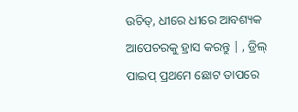ଉଚିତ୍, ଧୀରେ ଧୀରେ ଆବଶ୍ୟକ ଆପେଚରକୁ ହ୍ରାସ କରନ୍ତୁ | , ଡ୍ରିଲ୍ ପାଇପ୍ ପ୍ରଥମେ ଛୋଟ ତାପରେ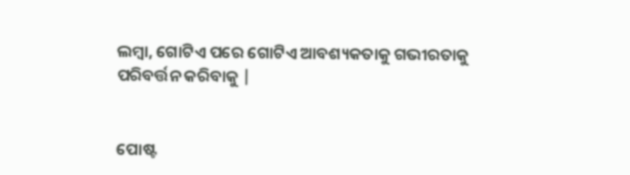ଲମ୍ବା, ଗୋଟିଏ ପରେ ଗୋଟିଏ ଆବଶ୍ୟକତାକୁ ଗଭୀରତାକୁ ପରିବର୍ତ୍ତନ କରିବାକୁ |


ପୋଷ୍ଟ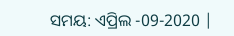ସମୟ: ଏପ୍ରିଲ -09-2020 |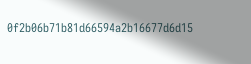0f2b06b71b81d66594a2b16677d6d15